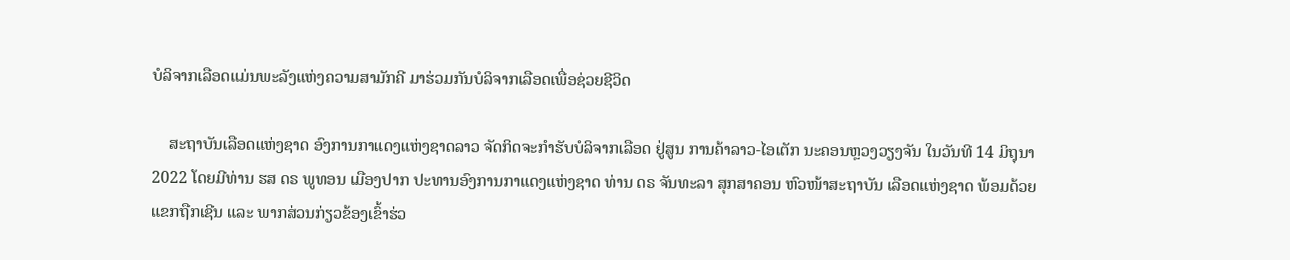ບໍລິຈາກເລືອດແມ່ນພະລັງແຫ່ງຄວາມສາມັກຄີ ມາຮ່ວມກັນບໍລິຈາກເລືອດເພື່ອຊ່ວຍຊີວິດ

    ສະຖາບັນເລືອດແຫ່ງຊາດ ອົງການກາແດງແຫ່ງຊາດລາວ ຈັດກິດຈະກຳຮັບບໍລິຈາກເລືອດ ຢູ່ສູນ ການຄ້າລາວ-ໄອເຕັກ ນະຄອນຫຼວງວຽງຈັນ ໃນວັນທີ 14 ມິຖຸນາ 2022 ໂດຍມີທ່ານ ຮສ ດຣ ພູທອນ ເມືອງປາກ ປະທານອົງການກາແດງແຫ່ງຊາດ ທ່ານ ດຣ ຈັນທະລາ ສຸກສາຄອນ ຫົວໜ້າສະຖາບັນ ເລືອດແຫ່ງຊາດ ພ້ອມດ້ວຍແຂກຖືກເຊີນ ແລະ ພາກສ່ວນກ່ຽວຂ້ອງເຂົ້າຮ່ວ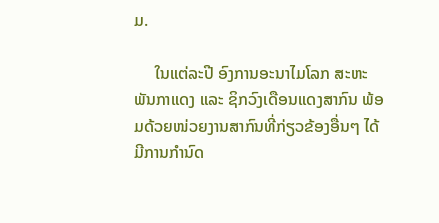ມ.

     ໃນແຕ່ລະປີ ອົງການອະນາໄມໂລກ ສະຫະພັນກາແດງ ແລະ ຊິກວົງເດືອນແດງສາກົນ ພ້ອມດ້ວຍໜ່ວຍງານສາກົນທີ່ກ່ຽວຂ້ອງອື່ນໆ ໄດ້ມີການກໍານົດ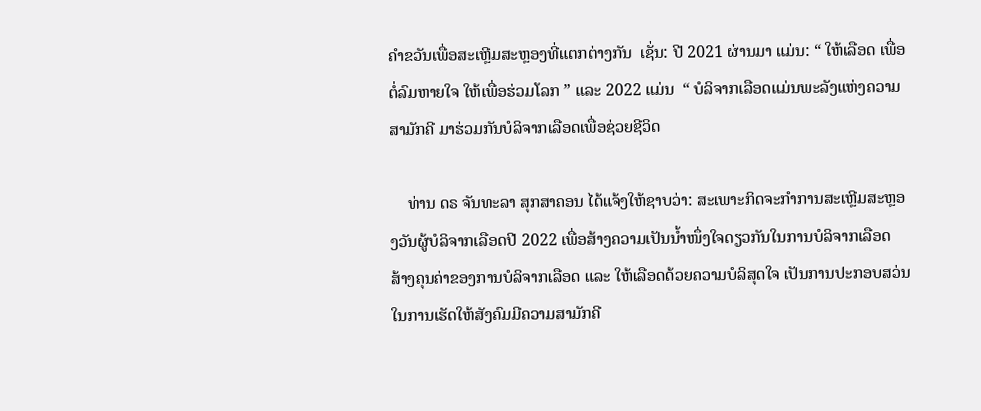ຄໍາຂວັນເພື່ອສະເຫຼີມສະຫຼອງທີ່ແຕກຕ່າງກັນ  ເຊັ່ນ: ປີ 2021 ຜ່ານມາ ແມ່ນ: “ ໃຫ້ເລືອດ ເພື່ອຕໍ່ລົມຫາຍໃຈ ໃຫ້ເພື່ອຮ່ວມໂລກ ” ແລະ 2022 ແມ່ນ  “ ບໍລິຈາກເລືອດແມ່ນພະລັງແຫ່ງຄວາມສາມັກຄີ ມາຮ່ວມກັນບໍລິຈາກເລືອດເພື່ອຊ່ວຍຊີວິດ

    ທ່ານ ດຣ ຈັນທະລາ ສຸກສາຄອນ ໄດ້ແຈ້ງໃຫ້ຊາບວ່າ: ສະເພາະກິດຈະກຳການສະເຫຼີມສະຫຼອງວັນຜູ້ບໍລິຈາກເລືອດປີ 2022 ເພື່ອສ້າງຄວາມເປັນນໍ້າໜຶ່ງໃຈດຽວກັນໃນການບໍລິຈາກເລືອດ ສ້າງຄຸນຄ່າຂອງການບໍລິຈາກເລືອດ ແລະ ໃຫ້ເລືອດດ້ວຍຄວາມບໍລິສຸດໃຈ ເປັນການປະກອບສວ່ນໃນການເຮັດໃຫ້ສັງຄົມມີຄວາມສາມັກຄີ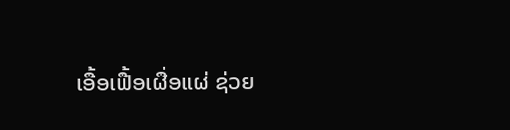ເອື້ອເຟື້ອເຜື່ອແຜ່ ຊ່ວຍ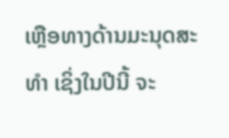ເຫຼືອທາງດ້ານມະນຸດສະທຳ ເຊິ່ງໃນປີນີ້ ຈະ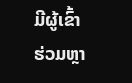ມີຜູ້ເຂົ້າຮ່ວມຫຼາ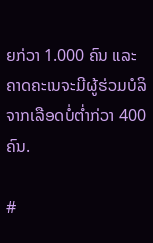ຍກ່ວາ 1.000 ຄົນ ແລະ ຄາດຄະເນຈະມີຜູ້ຮ່ວມບໍລິຈາກເລືອດບໍ່ຕໍ່າກ່ວາ 400 ຄົນ.

#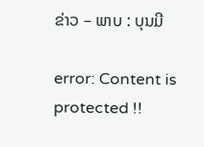ຂ່າວ – ພາບ : ບຸນມີ

error: Content is protected !!